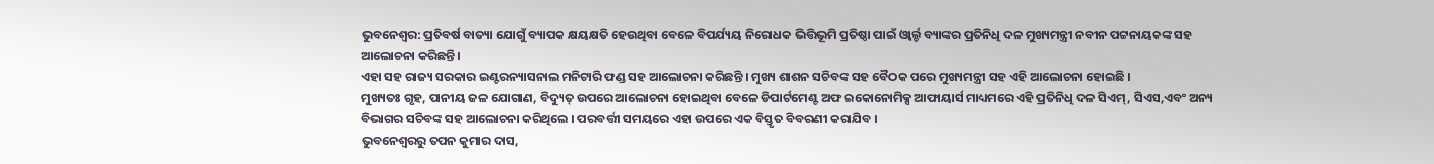ଭୁବନେଶ୍ବର: ପ୍ରତିବର୍ଷ ବାତ୍ୟା ଯୋଗୁଁ ବ୍ୟାପକ କ୍ଷୟକ୍ଷତି ହେଉଥିବା ବେଳେ ବିପର୍ଯ୍ୟୟ ନିରୋଧକ ଭିତ୍ତିଭୂମି ପ୍ରତିଷ୍ଠା ପାଇଁ ଓ୍ଵାର୍ଲ୍ଡ ବ୍ୟାଙ୍କର ପ୍ରତିନିଧି ଦଳ ମୁଖ୍ୟମନ୍ତ୍ରୀ ନବୀନ ପଟ୍ଟନାୟକଙ୍କ ସହ ଆଲୋଚନା କରିଛନ୍ତି ।
ଏହା ସହ ରାଜ୍ୟ ସରକାର ଇଣ୍ଟରନ୍ୟାସନାଲ ମନିଟାରି ଫଣ୍ଡ ସହ ଆଲୋଚନା କରିଛନ୍ତି । ମୁଖ୍ୟ ଶାଶନ ସଚିବଙ୍କ ସହ ବୈଠକ ପରେ ମୁଖ୍ୟମନ୍ତ୍ରୀ ସହ ଏହି ଆଲୋଚନା ହୋଇଛି ।
ମୁଖ୍ୟତଃ ଗୃହ, ପାନୀୟ ଜଳ ଯୋଗାଣ, ବିଦ୍ୟୁତ୍ ଉପରେ ଆଲୋଚନା ହୋଇଥିବା ବେଳେ ଡିପାର୍ଟମେଣ୍ଟ ଅଫ ଇକୋନୋମିକ୍ସ ଆଫାୟାର୍ସ ମାଧ୍ୟମରେ ଏହି ପ୍ରତିନିଧି ଦଳ ସିଏମ୍, ସିଏସ,ଏବଂ ଅନ୍ୟ ବିଭାଗର ସଚିବଙ୍କ ସହ ଆଲୋଚନା କରିଥିଲେ । ପରବର୍ତ୍ତୀ ସମୟରେ ଏହା ଉପରେ ଏକ ବିସ୍ତୃତ ବିବରଣୀ କରାଯିବ ।
ଭୁବନେଶ୍ବରରୁ ତପନ କୁମାର ଦାସ,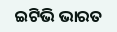ଇଟିଭି ଭାରତ